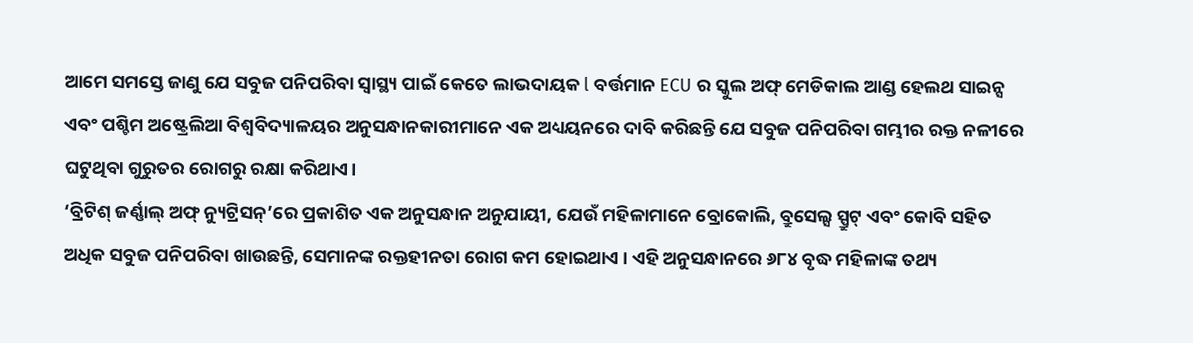ଆମେ ସମସ୍ତେ ଜାଣୁ ଯେ ସବୁଜ ପନିପରିବା ସ୍ୱାସ୍ଥ୍ୟ ପାଇଁ କେତେ ଲାଭଦାୟକ l ବର୍ତ୍ତମାନ ECU ର ସ୍କୁଲ ଅଫ୍ ମେଡିକାଲ ଆଣ୍ଡ ହେଲଥ ସାଇନ୍ସ ଏବଂ ପଶ୍ଚିମ ଅଷ୍ଟ୍ରେଲିଆ ବିଶ୍ୱବିଦ୍ୟାଳୟର ଅନୁସନ୍ଧାନକାରୀମାନେ ଏକ ଅଧ୍ୟୟନରେ ଦାବି କରିଛନ୍ତି ଯେ ସବୁଜ ପନିପରିବା ଗମ୍ଭୀର ରକ୍ତ ନଳୀରେ ଘଟୁଥିବା ଗୁରୁତର ରୋଗରୁ ରକ୍ଷା କରିଥାଏ।
‘ବ୍ରିଟିଶ୍ ଜର୍ଣ୍ଣାଲ୍ ଅଫ୍ ନ୍ୟୁଟ୍ରିସନ୍’ରେ ପ୍ରକାଶିତ ଏକ ଅନୁସନ୍ଧାନ ଅନୁଯାୟୀ, ଯେଉଁ ମହିଳାମାନେ ବ୍ରୋକୋଲି, ବ୍ରୁସେଲ୍ସ ସ୍ପ୍ରୁଟ୍ ଏବଂ କୋବି ସହିତ ଅଧିକ ସବୁଜ ପନିପରିବା ଖାଉଛନ୍ତି, ସେମାନଙ୍କ ରକ୍ତହୀନତା ରୋଗ କମ ହୋଇଥାଏ । ଏହି ଅନୁସନ୍ଧାନରେ ୬୮୪ ବୃଦ୍ଧ ମହିଳାଙ୍କ ତଥ୍ୟ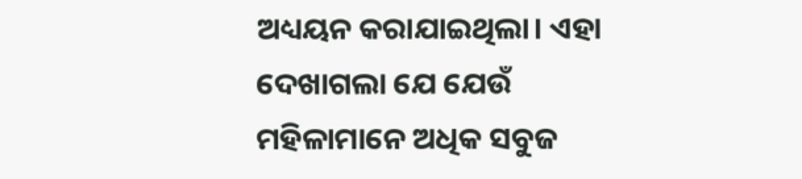ଅଧ୍ୟୟନ କରାଯାଇଥିଲା। ଏହା ଦେଖାଗଲା ଯେ ଯେଉଁ ମହିଳାମାନେ ଅଧିକ ସବୁଜ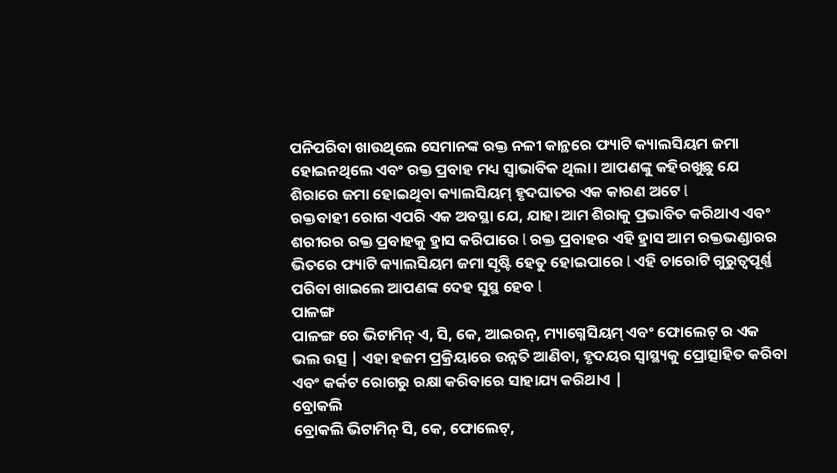ପନିପରିବା ଖାଉଥିଲେ ସେମାନଙ୍କ ରକ୍ତ ନଳୀ କାନ୍ଥରେ ଫ୍ୟାଟି କ୍ୟାଲସିୟମ ଜମା ହୋଇନଥିଲେ ଏବଂ ରକ୍ତ ପ୍ରବାହ ମଧ୍ୟ ସ୍ୱାଭାବିକ ଥିଲା। ଆପଣଙ୍କୁ କହିରଖୁଛୁ ଯେ ଶିରାରେ ଜମା ହୋଇଥିବା କ୍ୟାଲସିୟମ୍ ହୃଦଘାତର ଏକ କାରଣ ଅଟେ l
ରକ୍ତବାହୀ ରୋଗ ଏପରି ଏକ ଅବସ୍ଥା ଯେ, ଯାହା ଆମ ଶିରାକୁ ପ୍ରଭାବିତ କରିଥାଏ ଏବଂ ଶରୀରର ରକ୍ତ ପ୍ରବାହକୁ ହ୍ରାସ କରିପାରେ l ରକ୍ତ ପ୍ରବାହର ଏହି ହ୍ରାସ ଆମ ରକ୍ତଭଣ୍ଡାରର ଭିତରେ ଫ୍ୟାଟି କ୍ୟାଲସିୟମ ଜମା ସୃଷ୍ଟି ହେତୁ ହୋଇପାରେ l ଏହି ଚାରୋଟି ଗୁରୁତ୍ୱପୂର୍ଣ୍ଣ ପରିବା ଖାଇଲେ ଆପଣଙ୍କ ଦେହ ସୁସ୍ଥ ହେବ l
ପାଳଙ୍ଗ
ପାଳଙ୍ଗ ରେ ଭିଟାମିନ୍ ଏ, ସି, କେ, ଆଇରନ୍, ମ୍ୟାଗ୍ନେସିୟମ୍ ଏବଂ ଫୋଲେଟ୍ ର ଏକ ଭଲ ଉତ୍ସ | ଏହା ହଜମ ପ୍ରକ୍ରିୟାରେ ଉନ୍ନତି ଆଣିବା, ହୃଦୟର ସ୍ୱାସ୍ଥ୍ୟକୁ ପ୍ରୋତ୍ସାହିତ କରିବା ଏବଂ କର୍କଟ ରୋଗରୁ ରକ୍ଷା କରିବାରେ ସାହାଯ୍ୟ କରିଥାଏ |
ବ୍ରୋକଲି
ବ୍ରୋକଲି ଭିଟାମିନ୍ ସି, କେ, ଫୋଲେଟ୍,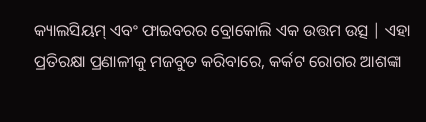କ୍ୟାଲସିୟମ୍ ଏବଂ ଫାଇବରର ବ୍ରୋକୋଲି ଏକ ଉତ୍ତମ ଉତ୍ସ | ଏହା ପ୍ରତିରକ୍ଷା ପ୍ରଣାଳୀକୁ ମଜବୁତ କରିବାରେ, କର୍କଟ ରୋଗର ଆଶଙ୍କା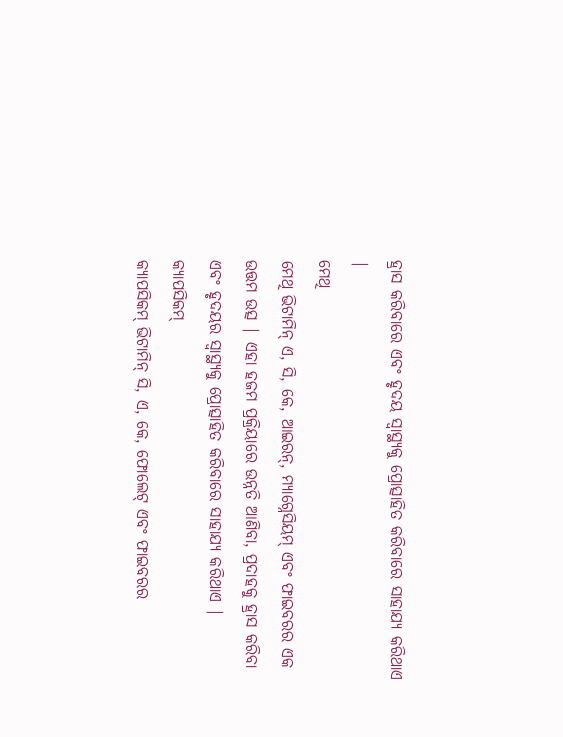ହ୍ରାସ କରିବାରେ ଏବଂ ହୃଦୟ ସ୍ୱାସ୍ଥ୍ୟକୁ ପ୍ରୋତ୍ସାହିତ କରିବାରେ ସାହାଯ୍ୟ କରିଥାଏ |
ମେଥି
ମେଥି ଭିଟାମିନ୍ ଏ, ସି, କେ, ଆଇରନ୍, ମ୍ୟାଗ୍ନେସିୟମ୍ ଏବଂ ଫାଇବରର ଏକ ଉତ୍ତମ ଉତ୍ସ | ଏହା ହଜମ ପ୍ରକ୍ରିୟାରେ ଉନ୍ନତି ଆଣିବା, ପ୍ରଦାହକୁ ହ୍ରାସ କରିବା ଏବଂ ହୃଦୟର ସ୍ୱାସ୍ଥ୍ୟକୁ ପ୍ରୋତ୍ସାହିତ କରିବାରେ ସାହାଯ୍ୟ କରିଥାଏ |
କ୍ୟାପସିକମ୍
କ୍ୟାପସିକମ୍ ଭିଟାମିନ୍ ସି, ଏ, କେ, ଫୋଲେଟ୍ ଏବଂ ଫାଇବରର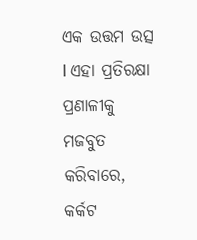ଏକ ଉତ୍ତମ ଉତ୍ସ l ଏହା ପ୍ରତିରକ୍ଷା ପ୍ରଣାଳୀକୁ ମଜବୁତ କରିବାରେ, କର୍କଟ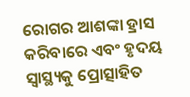ରୋଗର ଆଶଙ୍କା ହ୍ରାସ କରିବାରେ ଏବଂ ହୃଦୟ ସ୍ୱାସ୍ଥ୍ୟକୁ ପ୍ରୋତ୍ସାହିତ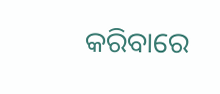କରିବାରେ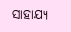ସାହାଯ୍ୟ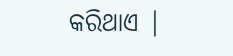କରିଥାଏ |